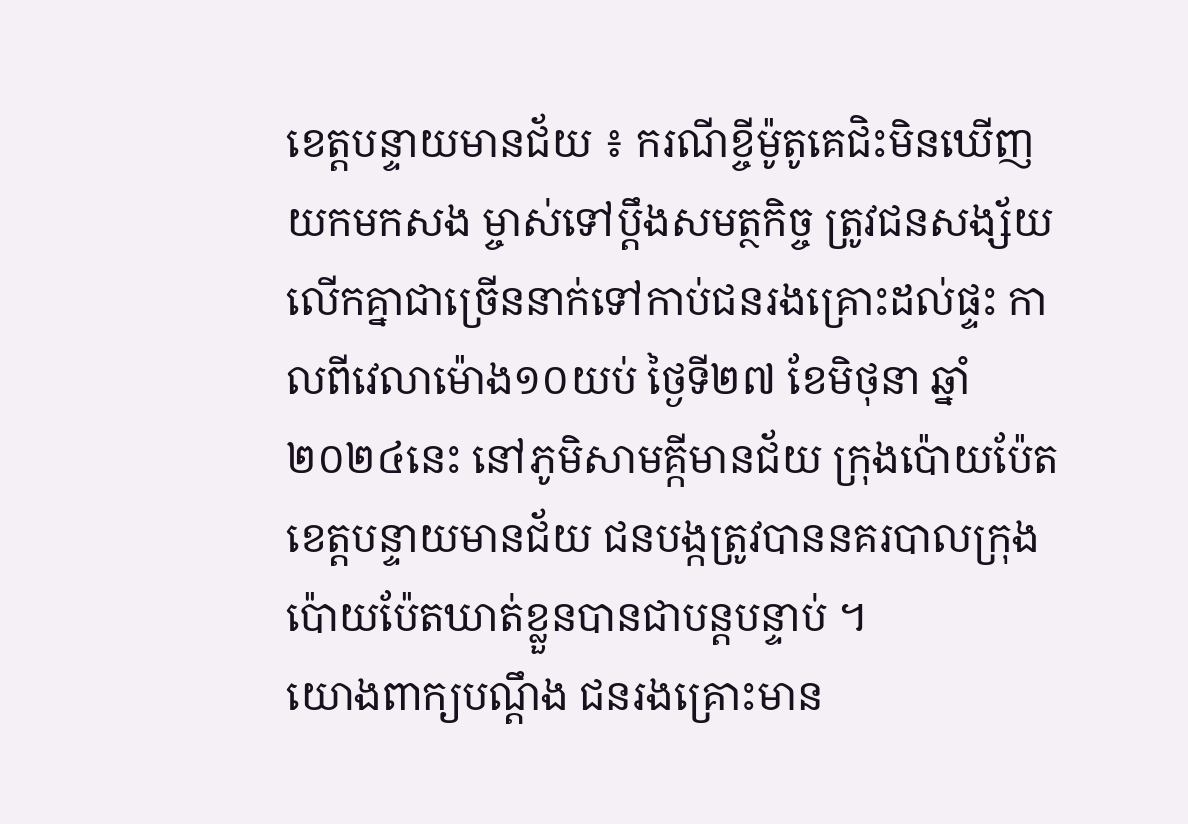ខេត្តបន្ទាយមានជ័យ ៖ ករណីខ្ចីម៉ូតូគេជិះមិនឃើញយកមកសង ម្ចាស់ទៅប្តឹងសមត្ថកិច្ច ត្រូវជនសង្ស័យលើកគ្នាជាច្រើននាក់ទៅកាប់ជនរងគ្រោះដល់ផ្ទះ កាលពីវេលាម៉ោង១០យប់ ថ្ងៃទី២៧ ខែមិថុនា ឆ្នាំ២០២៤នេះ នៅភូមិសាមគ្កីមានជ័យ ក្រុងប៉ោយប៉ែត ខេត្តបន្ទាយមានជ័យ ជនបង្កត្រូវបាននគរបាលក្រុងប៉ោយប៉ែតឃាត់ខ្លួនបានជាបន្តបន្ទាប់ ។
យោងពាក្យបណ្តឹង ជនរងគ្រោះមាន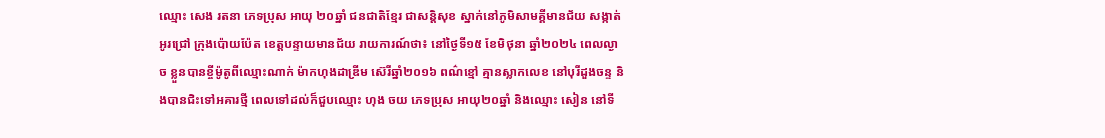ឈ្មោះ សេង រតនា ភេទប្រុស អាយុ ២០ឆ្នាំ ជនជាតិខ្មែរ ជាសន្តិសុខ ស្នាក់នៅភូមិសាមគ្គីមានជ័យ សង្កាត់អូរជ្រៅ ក្រុងប៉ោយប៉ែត ខេត្តបន្ទាយមានជ័យ រាយការណ៍ថា៖ នៅថ្ងៃទី១៥ ខែមិថុនា ឆ្នាំ២០២៤ ពេលល្ងាច ខ្លួនបានខ្ចីម៉ូតូពីឈ្មោះណាក់ ម៉ាកហុងដាឌ្រីម ស៊េរីឆ្នាំ២០១៦ ពណ៌ខ្មៅ គ្មានស្លាកលេខ នៅបុរីដួងចន្ទ និងបានជិះទៅអគារថ្មី ពេលទៅដល់ក៏ជួបឈ្មោះ ហុង ចយ ភេទប្រុស អាយុ២០ឆ្នាំ និងឈ្មោះ សៀន នៅទី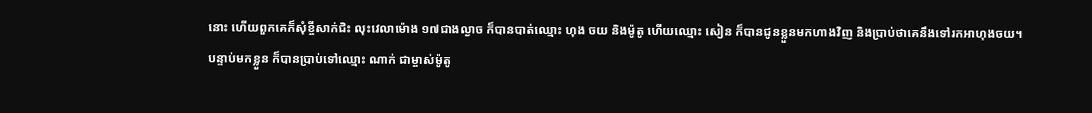នោះ ហើយពួកគេក៏សុំខ្ចីសាក់ជិះ លុះវេលាម៉ោង ១៧ជាងល្ងាច ក៏បានបាត់ឈ្មោះ ហុង ចយ និងម៉ូតូ ហើយឈ្មោះ សៀន ក៏បានជូនខ្លួនមកហាងវិញ និងប្រាប់ថាគេនឹងទៅរកអាហុងចយ។
បន្ទាប់មកខ្លួន ក៏បានប្រាប់ទៅឈ្មោះ ណាក់ ជាម្ចាស់ម៉ូតូ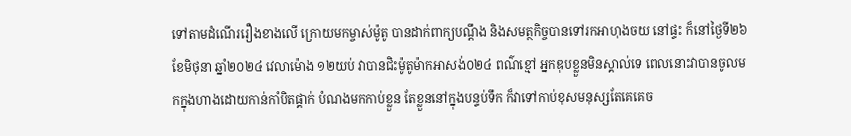ទៅតាមដំណើររឿងខាងលើ ក្រោយមកម្ចាស់ម៉ូតូ បានដាក់ពាក្យបណ្តឹង និងសមត្ថកិច្ចបានទៅរកអាហុងចយ នៅផ្ទះ ក៏នៅថ្ងៃទី២៦ ខែមិថុនា ឆ្នាំ២០២៤ វេលាម៉ោង ១២យប់ វាបានជិះម៉ូតូម៉ាកអាសង់០២៤ ពណ៌ខ្មៅ អ្នកឌុបខ្លួនមិនស្គាល់ទេ ពេលនោះវាបានចូលមកក្នុងហាងដោយកាន់កាំបិតផ្គាក់ បំណងមកកាប់ខ្លួន តែខ្លួននៅក្នុងបន្ទប់ទឹក ក៏វាទៅកាប់ខុសមនុស្សតែគេគេច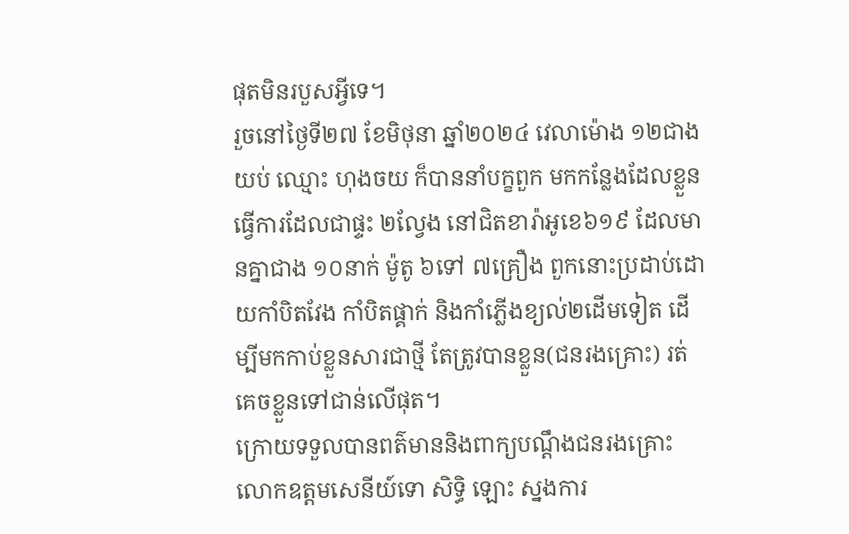ផុតមិនរបួសអ្វីទេ។
រួចនៅថ្ងៃទី២៧ ខែមិថុនា ឆ្នាំ២០២៤ វេលាម៉ោង ១២ជាងយប់ ឈ្មោះ ហុងចយ ក៏បាននាំបក្ខពួក មកកន្លែងដែលខ្លួនធ្វើការដែលជាផ្ទះ ២ល្វែង នៅជិតខារ៉ាអូខេ៦១៩ ដែលមានគ្នាជាង ១០នាក់ ម៉ូតូ ៦ទៅ ៧គ្រឿង ពួកនោះប្រដាប់ដោយកាំបិតវែង កាំបិតផ្គាក់ និងកាំភ្លើងខ្យល់២ដើមទៀត ដើម្បីមកកាប់ខ្លួនសារជាថ្មី តែត្រូវបានខ្លួន(ជនរងគ្រោះ) រត់គេចខ្លួនទៅជាន់លើផុត។
ក្រោយទទួលបានពត៌មាននិងពាក្យបណ្តឹងជនរងគ្រោះ លោកឧត្តមសេនីយ៍ទោ សិទ្ធិ ឡោះ ស្នងការ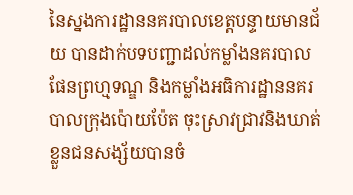នៃស្នងការដ្ឋាននគរបាលខេត្តបន្ទាយមានជ័យ បានដាក់បទបញ្ជាដល់កម្លាំងនគរបាលផែនព្រហ្មទណ្ឌ និងកម្លាំងអធិការដ្ឋាននគរបាលក្រុងប៉ោយប៉ែត ចុះស្រាវជ្រាវនិងឃាត់ខ្លួនជនសង្ស័យបានចំ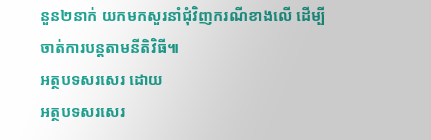នួន២នាក់ យកមកសួរនាំជុំវិញករណីខាងលើ ដើម្បីចាត់ការបន្តតាមនីតិវិធី៕
អត្ថបទសរសេរ ដោយ
អត្ថបទសរសេរ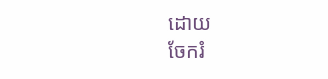ដោយ
ចែករំ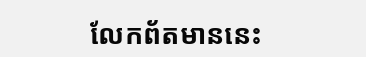លែកព័តមាននេះ